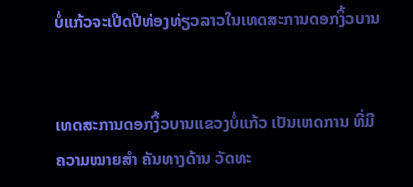ບໍ່ແກ້ວຈະເປີດປີທ່ອງທ່ຽວລາວໃນເທດສະການດອກງິ້ວບານ


ເທດສະການດອກງິ້ວບານແຂວງບໍ່ແກ້ວ ເປັນເຫດການ ທີ່ມີ ຄວາມໝາຍສຳ ຄັນທາງດ້ານ ວັດທະ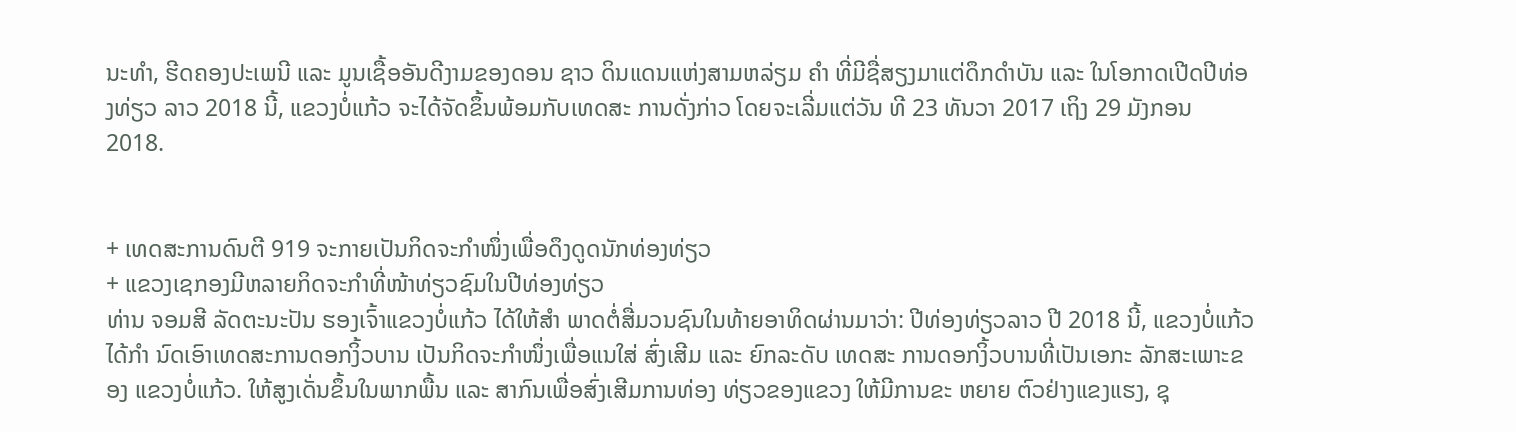ນະທຳ, ຮີດຄອງປະເພນີ ແລະ ມູນເຊື້ອອັນດີງາມຂອງດອນ ຊາວ ດິນແດນແຫ່ງສາມຫລ່ຽມ ຄຳ ທີ່ມີຊື່ສຽງມາແຕ່ດຶກດຳບັນ ແລະ ໃນໂອກາດເປີດປີທ່ອງທ່ຽວ ລາວ 2018 ນີ້, ແຂວງບໍ່ແກ້ວ ຈະໄດ້ຈັດຂຶ້ນພ້ອມກັບເທດສະ ການດັ່ງກ່າວ ໂດຍຈະເລີ່ມແຕ່ວັນ ທີ 23 ທັນວາ 2017 ເຖິງ 29 ມັງກອນ 2018.


+ ເທດສະການດົນຕີ 919 ຈະກາຍເປັນກິດຈະກຳໜຶ່ງເພື່ອດຶງດູດນັກທ່ອງທ່ຽວ
+ ແຂວງເຊກອງມີຫລາຍກິດຈະກຳທີ່ໜ້າທ່ຽວຊົມໃນປີທ່ອງທ່ຽວ
ທ່ານ ຈອມສີ ລັດຕະນະປັນ ຮອງເຈົ້າແຂວງບໍ່ແກ້ວ ໄດ້ໃຫ້ສຳ ພາດຕໍ່ສື່ມວນຊົນໃນທ້າຍອາທິດຜ່ານມາວ່າ: ປີທ່ອງທ່ຽວລາວ ປີ 2018 ນີ້, ແຂວງບໍ່ແກ້ວໄດ້ກຳ ນົດເອົາເທດສະການດອກງິ້ວບານ ເປັນກິດຈະກຳໜຶ່ງເພື່ອແນໃສ່ ສົ່ງເສີມ ແລະ ຍົກລະດັບ ເທດສະ ການດອກງິ້ວບານທີ່ເປັນເອກະ ລັກສະເພາະຂອງ ແຂວງບໍ່ແກ້ວ. ໃຫ້ສູງເດັ່ນຂຶ້ນໃນພາກພື້ນ ແລະ ສາກົນເພື່ອສົ່ງເສີມການທ່ອງ ທ່ຽວຂອງແຂວງ ໃຫ້ມີການຂະ ຫຍາຍ ຕົວຢ່າງແຂງແຮງ, ຊຸ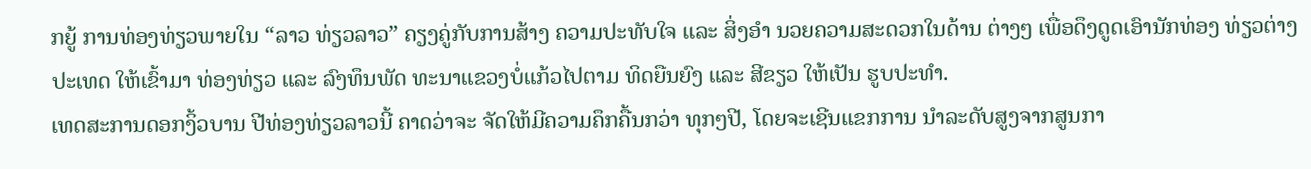ກຍູ້ ການທ່ອງທ່ຽວພາຍໃນ “ລາວ ທ່ຽວລາວ” ຄຽງຄູ່ກັບການສ້າງ ຄວາມປະທັບໃຈ ແລະ ສິ່ງອໍາ ນວຍຄວາມສະດວກໃນດ້ານ ຕ່າງໆ ເພື່ອດຶງດູດເອົານັກທ່ອງ ທ່ຽວຕ່າງປະເທດ ໃຫ້ເຂົ້າມາ ທ່ອງທ່ຽວ ແລະ ລົງທຶນພັດ ທະນາແຂວງບໍ່ແກ້ວໄປຕາມ ທິດຍືນຍົງ ແລະ ສີຂຽວ ໃຫ້ເປັນ ຮູບປະທໍາ.
ເທດສະການດອກງິ້ວບານ ປີທ່ອງທ່ຽວລາວນີ້ ຄາດວ່າຈະ ຈັດໃຫ້ມີຄວາມຄຶກຄື້ນກວ່າ ທຸກໆປີ, ໂດຍຈະເຊີນແຂກການ ນຳລະດັບສູງຈາກສູນກາ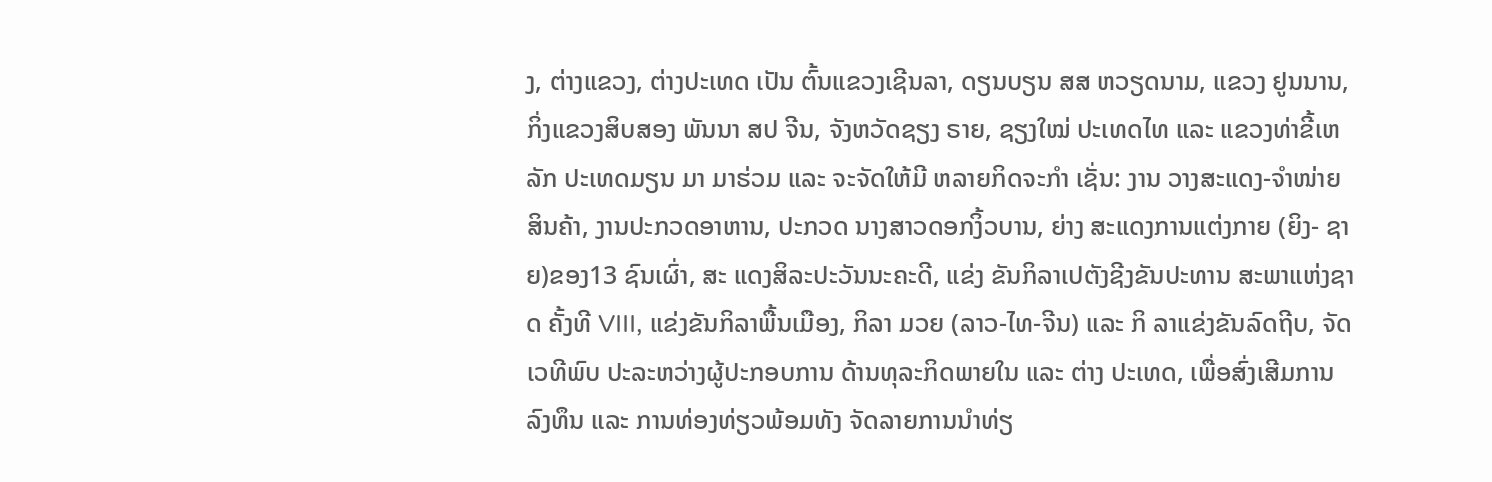ງ, ຕ່າງແຂວງ, ຕ່າງປະເທດ ເປັນ ຕົ້ນແຂວງເຊີນລາ, ດຽນບຽນ ສສ ຫວຽດນາມ, ແຂວງ ຢູນນານ, ກິ່ງແຂວງສິບສອງ ພັນນາ ສປ ຈີນ, ຈັງຫວັດຊຽງ ຣາຍ, ຊຽງໃໝ່ ປະເທດໄທ ແລະ ແຂວງທ່າຂີ້ເຫລັກ ປະເທດມຽນ ມາ ມາຮ່ວມ ແລະ ຈະຈັດໃຫ້ມີ ຫລາຍກິດຈະກຳ ເຊັ່ນ: ງານ ວາງສະແດງ-ຈໍາໜ່າຍສິນຄ້າ, ງານປະກວດອາຫານ, ປະກວດ ນາງສາວດອກງິ້ວບານ, ຍ່າງ ສະແດງການແຕ່ງກາຍ (ຍິງ- ຊາຍ)ຂອງ13 ຊົນເຜົ່າ, ສະ ແດງສິລະປະວັນນະຄະດີ, ແຂ່ງ ຂັນກິລາເປຕັງຊີງຂັນປະທານ ສະພາແຫ່ງຊາດ ຄັ້ງທີ VIII, ແຂ່ງຂັນກິລາພື້ນເມືອງ, ກິລາ ມວຍ (ລາວ-ໄທ-ຈີນ) ແລະ ກິ ລາແຂ່ງຂັນລົດຖີບ, ຈັດເວທີພົບ ປະລະຫວ່າງຜູ້ປະກອບການ ດ້ານທຸລະກິດພາຍໃນ ແລະ ຕ່າງ ປະເທດ, ເພື່ອສົ່ງເສີມການລົງທຶນ ແລະ ການທ່ອງທ່ຽວພ້ອມທັງ ຈັດລາຍການນຳທ່ຽ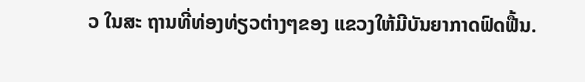ວ ໃນສະ ຖານທີ່ທ່ອງທ່ຽວຕ່າງໆຂອງ ແຂວງໃຫ້ມີບັນຍາກາດຟົດຟື້ນ.